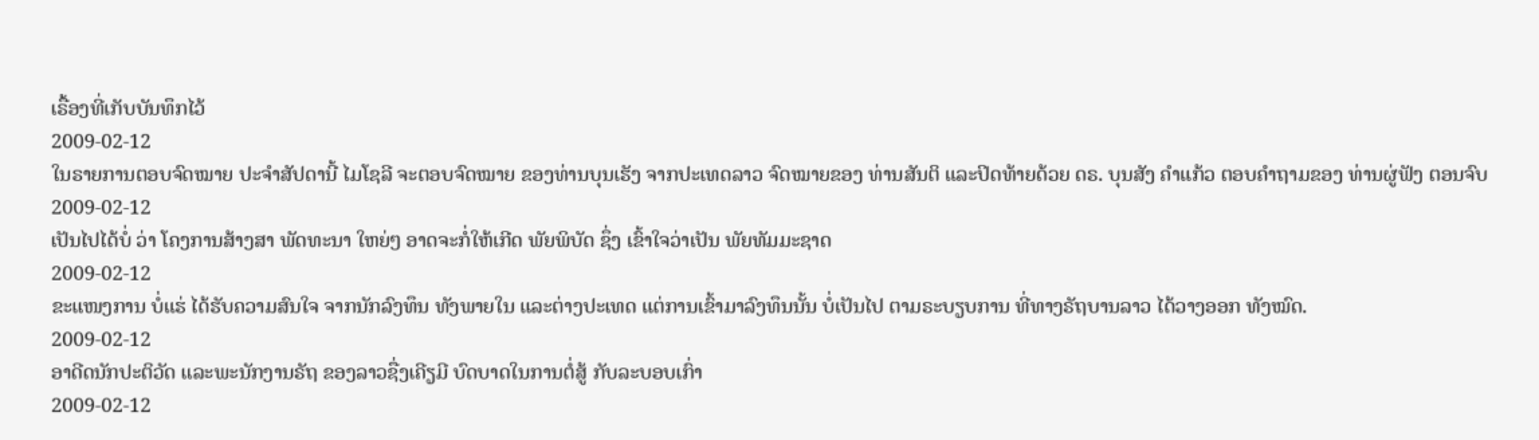ເຣື້ອງທີ່ເກັບບັນທຶກໄວ້
2009-02-12
ໃນຣາຍການຕອບຈົດໝາຍ ປະຈຳສັປດານີ້ ໄມໂຊລີ ຈະຕອບຈົດໝາຍ ຂອງທ່ານບຸນເຮັງ ຈາກປະເທດລາວ ຈົດໝາຍຂອງ ທ່ານສັນຕິ ແລະປິດທ້າຍດ້ວຍ ດຣ. ບຸນສັງ ຄຳແກ້ວ ຕອບຄຳຖາມຂອງ ທ່ານຜູ່ຟັງ ຕອນຈົບ
2009-02-12
ເປັນໄປໄດ້ບໍ່ ວ່າ ໂຄງການສ້າງສາ ພັດທະນາ ໃຫຍ່ໆ ອາດຈະກໍ່ໃຫ້ເກີດ ພັຍພິບັດ ຊຶ່ງ ເຂົ້າໃຈວ່າເປັນ ພັຍທັມມະຊາດ
2009-02-12
ຂະແໜງການ ບໍ່ແຮ່ ໄດ້ຮັບຄວາມສົນໃຈ ຈາກນັກລົງທຶນ ທັງພາຍໃນ ແລະຕ່າງປະເທດ ແຕ່ການເຂົ້າມາລົງທຶນນັ້ນ ບໍ່ເປັນໄປ ຕາມຣະບຽບການ ທີ່ທາງຣັຖບານລາວ ໄດ້ວາງອອກ ທັງໝົດ.
2009-02-12
ອາດີດນັກປະຕິວັດ ແລະພະນັກງານຣັຖ ຂອງລາວຊື່ງເຄີຽມີ ບົດບາດໃນການຕໍ່ສູ້ ກັບລະບອບເກົ່າ
2009-02-12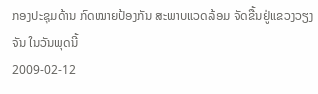ກອງປະຊຸມດ້ານ ກົດໝາຍປ້ອງກັນ ສະພາບແວດລ້ອມ ຈັດຂື້ນຢູ່ແຂວງວຽງຈັນ ໃນວັນພຸດນີ້
2009-02-12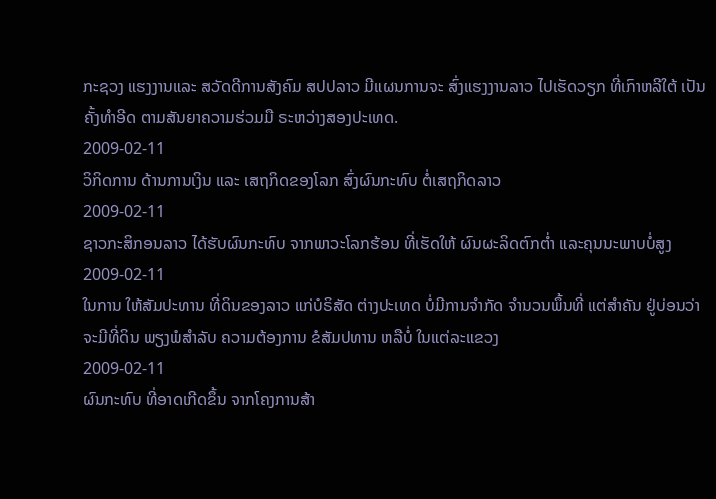ກະຊວງ ແຮງງານແລະ ສວັດດີການສັງຄົມ ສປປລາວ ມີແຜນການຈະ ສົ່ງແຮງງານລາວ ໄປເຮັດວຽກ ທີ່ເກົາຫລີໃຕ້ ເປັນຄັ້ງທຳອີດ ຕາມສັນຍາຄວາມຮ່ວມມື ຣະຫວ່າງສອງປະເທດ.
2009-02-11
ວິກິດການ ດ້ານການເງິນ ແລະ ເສຖກິດຂອງໂລກ ສົ່ງຜົນກະທົບ ຕໍ່ເສຖກິດລາວ
2009-02-11
ຊາວກະສິກອນລາວ ໄດ້ຮັບຜົນກະທົບ ຈາກພາວະໂລກຮ້ອນ ທີ່ເຮັດໃຫ້ ຜົນຜະລິດຕົກຕ່ຳ ແລະຄຸນນະພາບບໍ່ສູງ
2009-02-11
ໃນການ ໃຫ້ສັມປະທານ ທີ່ດິນຂອງລາວ ແກ່ບໍຣິສັດ ຕ່າງປະເທດ ບໍ່ມີການຈໍາກັດ ຈໍານວນພຶ້ນທີ່ ແຕ່ສໍາຄັນ ຢູ່ບ່ອນວ່າ ຈະມີທີ່ດິນ ພຽງພໍສໍາລັບ ຄວາມຕ້ອງການ ຂໍສັມປທານ ຫລືບໍ່ ໃນແຕ່ລະແຂວງ
2009-02-11
ຜົນກະທົບ ທີ່ອາດເກີດຂຶ້ນ ຈາກໂຄງການສ້າ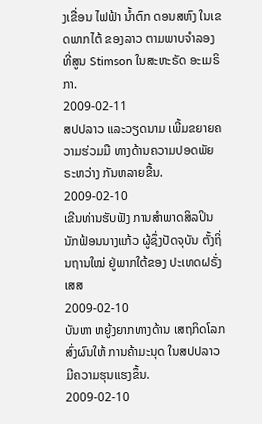ງເຂື່ອນ ໄຟຟ້າ ນໍ້າຕົກ ດອນສຫົງ ໃນເຂດພາກໄຕ້ ຂອງລາວ ຕາມພາບຈໍາລອງ ທີ່ສູນ Stimson ໃນສະຫະຣັດ ອະເມຣິກາ.
2009-02-11
ສປປລາວ ແລະວຽດນາມ ເພີ້ມຂຍາຍຄວາມຮ່ວມມື ທາງດ້ານຄວາມປອດພັຍ ຣະຫວ່າງ ກັນຫລາຍຂື້ນ.
2009-02-10
ເຂີນທ່ານຮັບຟັງ ການສຳພາດສິລປິນ ນັກຟ້ອນນາງແກ້ວ ຜູ້ຊຶ່ງປັດຈຸບັນ ຕັ້ງຖິ່ນຖານໃໝ່ ຢູ່ພາກໃຕ້ຂອງ ປະເທດຝຣັ່ງເສສ
2009-02-10
ບັນຫາ ຫຍູ້ງຍາກທາງດ້ານ ເສຖກິດໂລກ ສົ່ງຜົນໃຫ້ ການຄ້າມະນຸດ ໃນສປປລາວ ມີຄວາມຮຸນແຮງຂຶ້ນ.
2009-02-10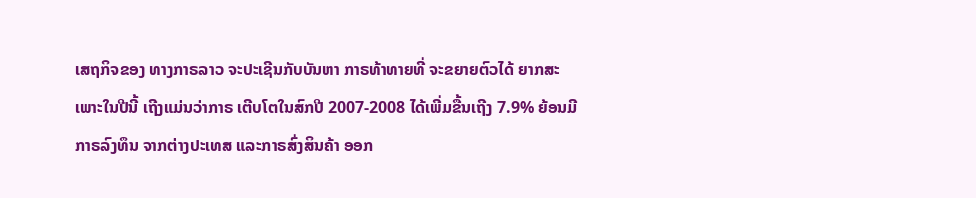ເສຖກິຈຂອງ ທາງກາຣລາວ ຈະປະເຊີນກັບບັນຫາ ກາຣທ້າທາຍທີ່ ຈະຂຍາຍຕົວໄດ້ ຍາກສະເພາະໃນປີນີ້ ເຖີງແມ່ນວ່າກາຣ ເຕີບໂຕໃນສົກປີ 2007-2008 ໄດ້ເພີ່ມຂື້ນເຖີງ 7.9% ຍ້ອນມີກາຣລົງທຶນ ຈາກຕ່າງປະເທສ ແລະກາຣສົ່ງສິນຄ້າ ອອກ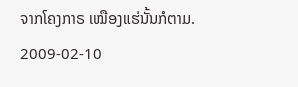ຈາກໂຄງກາຣ ເໝືອງແຮ່ນັ້ນກໍຕາມ.
2009-02-10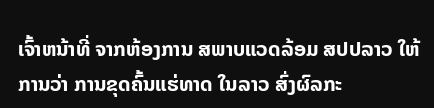ເຈົ້າຫນ້າທີ່ ຈາກຫ້ອງການ ສພາບແວດລ້ອມ ສປປລາວ ໃຫ້ການວ່າ ການຂຸດຄົ້ນແຮ່ທາດ ໃນລາວ ສົ່ງຜົລກະ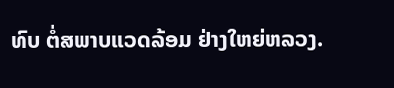ທົບ ຕໍ່ສພາບແວດລ້ອມ ຢ່າງໃຫຍ່ຫລວງ.